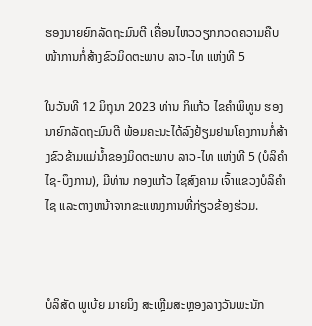ຮອງນາຍຍົກລັດຖະມົນຕີ ເຄື່ອນໄຫວວຽກກວດຄວາມຄືບໜ້າການກໍ່ສ້າງຂົວມິດຕະພາບ ລາວ-ໄທ ແຫ່ງທີ 5

ໃນວັນທີ 12 ມິຖຸນາ 2023 ທ່ານ ກິແກ້ວ ໄຂຄຳພິທູນ ຮອງນາຍົກລັດຖະມົນຕີ ພ້ອມຄະນະໄດ້ລົງຢ້ຽມຢາມໂຄງການກໍ່ສ້າງຂົວຂ້າມແມ່ນໍ້າຂອງມິດຕະພາບ ລາວ-ໄທ ແຫ່ງທີ 5 (ບໍລິຄຳໄຊ-ບຶງການ), ມີທ່ານ ກອງແກ້ວ ໄຊສົງຄາມ ເຈົ້າແຂວງບໍລິຄຳໄຊ ແລະຕາງຫນ້າຈາກຂະແໜງການທີ່ກ່ຽວຂ້ອງຮ່ວມ.



ບໍລິສັດ ພູເບ້ຍ ມາຍນິງ ສະເຫຼີມສະຫຼອງລາງວັນພະນັກ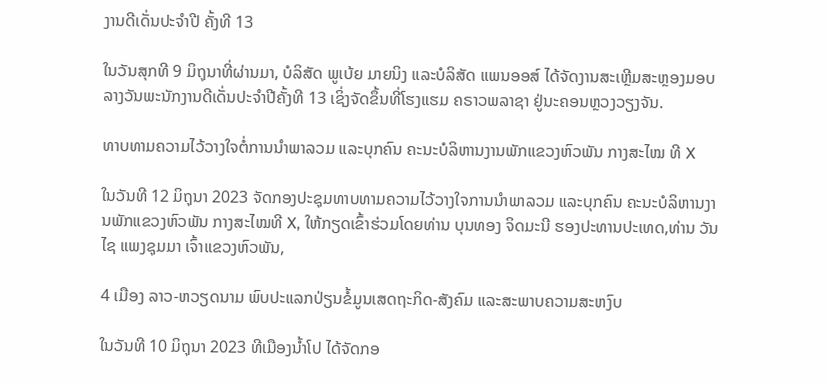ງານດີເດັ່ນປະຈໍາປີ ຄັ້ງທີ 13

ໃນວັນສຸກທີ 9 ມິຖຸນາທີ່ຜ່ານມາ, ບໍລິສັດ ພູເບ້ຍ ມາຍນິງ ແລະບໍລິສັດ ແພນອອສ໌ ໄດ້ຈັດງານສະເຫຼີມສະຫຼອງມອບລາງວັນພະນັກງານດີເດັ່ນປະຈໍາປີຄັ້ງທີ 13 ເຊິ່ງຈັດຂຶ້ນທີ່ໂຮງແຮມ ຄຣາວພລາຊາ ຢູ່ນະຄອນຫຼວງວຽງຈັນ.

ທາບທາມຄວາມໄວ້ວາງໃຈຕໍ່ການນໍາພາລວມ ແລະບຸກຄົນ ຄະນະບໍລິຫານງານພັກແຂວງຫົວພັນ ກາງສະໄໝ ທີ X

ໃນວັນທີ 12 ມິຖຸນາ 2023 ຈັດກອງປະຊຸມທາບທາມຄວາມໄວ້ວາງໃຈການນໍາພາລວມ ແລະບຸກຄົນ ຄະນະບໍລິຫານງານພັກແຂວງຫົວພັນ ກາງສະໄໝທີ X, ໃຫ້ກຽດເຂົ້າຮ່ວມໂດຍທ່ານ ບຸນທອງ ຈິດມະນີ ຮອງປະທານປະເທດ,ທ່ານ ວັນໄຊ ແພງຊຸມມາ ເຈົ້າແຂວງຫົວພັນ,

4 ເມືອງ ລາວ-ຫວຽດນາມ ພົບປະແລກປ່ຽນຂໍ້ມູນເສດຖະກິດ-ສັງຄົມ ແລະສະພາບຄວາມສະຫງົບ

ໃນວັນທີ 10 ມິຖຸນາ 2023 ທີເມືອງນ້ຳໂປ ໄດ້ຈັດກອ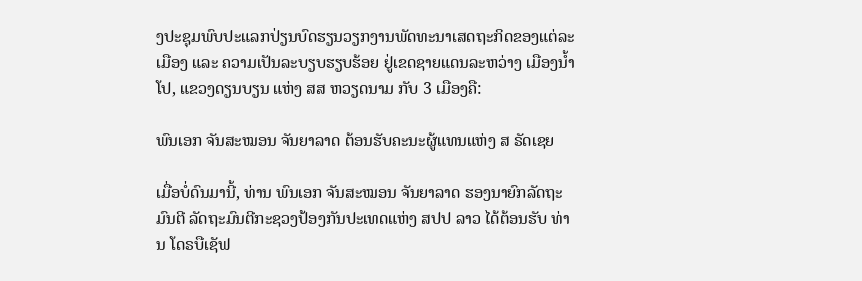ງປະຊຸມພົບປະແລກປ່ຽນບົດຮຽນວຽກງານພັດທະນາເສດຖະກິດຂອງແຕ່ລະເມືອງ ແລະ ຄວາມເປັນລະບຽບຮຽບຮ້ອຍ ຢູ່ເຂດຊາຍແດນລະຫວ່າງ ເມືອງນໍ້າໂປ, ແຂວງດຽນບຽນ ແຫ່ງ ສສ ຫວຽດນາມ ກັບ 3 ເມືອງຄື:

ພົນເອກ ຈັນສະໝອນ ຈັນຍາລາດ ຕ້ອນຮັບຄະນະຜູ້ແທນແຫ່ງ ສ ຣັດເຊຍ

ເມື່ອບໍ່ດົນມານີ້, ທ່ານ ພົນເອກ ຈັນສະໝອນ ຈັນຍາລາດ ຮອງນາຍົກລັດຖະມົນຕີ ລັດຖະມົນຕີກະຊວງປ້ອງກັນປະເທດແຫ່ງ ສປປ ລາວ ໄດ້ຕ້ອນຮັບ ທ່ານ ໂດຣບືເຊັຟ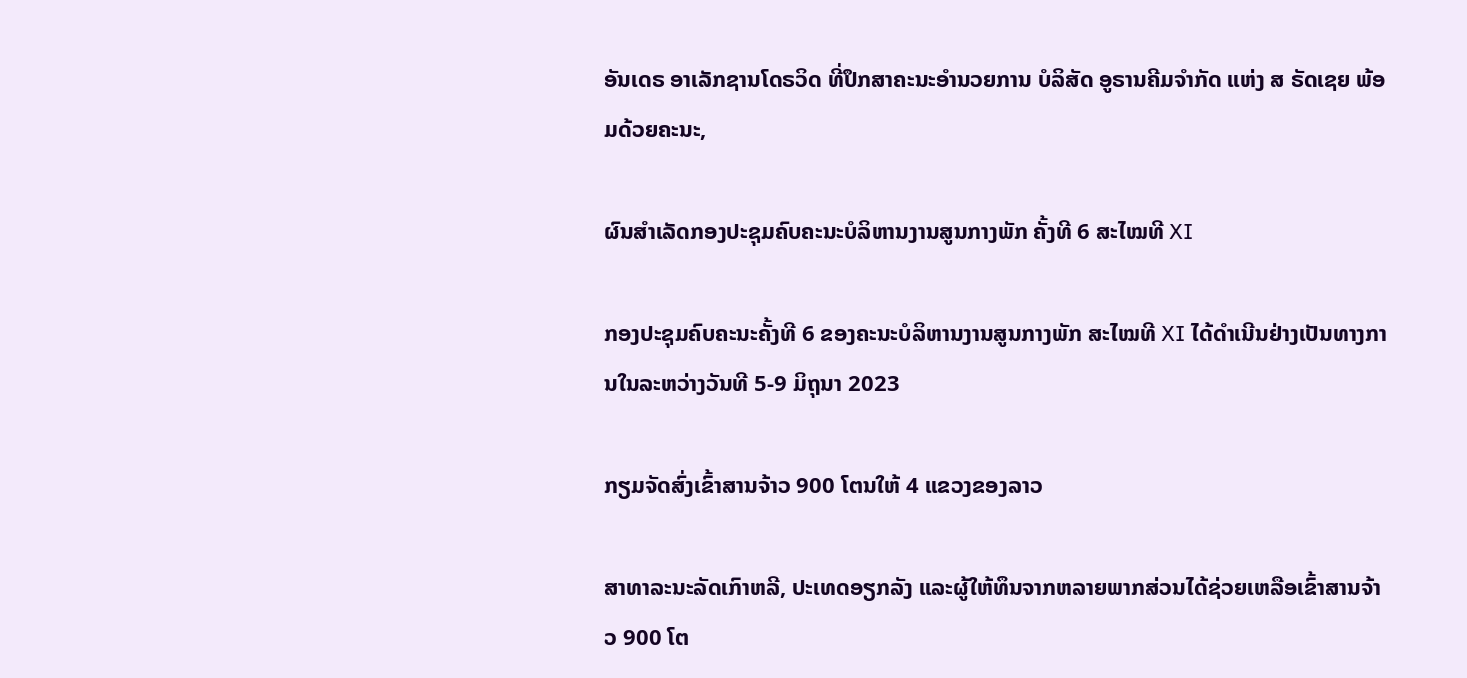ອັນເດຣ ອາເລັກຊານໂດຣວິດ ທີ່ປຶກສາຄະນະອຳນວຍການ ບໍລິສັດ ອູຣານຄີມຈຳກັດ ແຫ່ງ ສ ຣັດເຊຍ ພ້ອມດ້ວຍຄະນະ,

ຜົນສໍາເລັດກອງປະຊຸມຄົບຄະນະບໍລິຫານງານສູນກາງພັກ ຄັ້ງທີ 6 ສະໄໝທີ XI

ກອງປະຊຸມຄົບຄະນະຄັ້ງທີ 6 ຂອງຄະນະບໍລິຫານງານສູນກາງພັກ ສະໄໝທີ XI ໄດ້ດຳເນີນຢ່າງເປັນທາງການໃນລະຫວ່າງວັນທີ 5-9 ມິຖຸນາ 2023

ກຽມຈັດສົ່ງເຂົ້າສານຈ້າວ 900 ໂຕນໃຫ້ 4 ແຂວງຂອງລາວ

ສາທາລະນະລັດເກົາຫລີ, ປະເທດອຽກລັງ ແລະຜູ້ໃຫ້ທຶນຈາກຫລາຍພາກສ່ວນໄດ້ຊ່ວຍເຫລືອເຂົ້າສານຈ້າວ 900 ໂຕ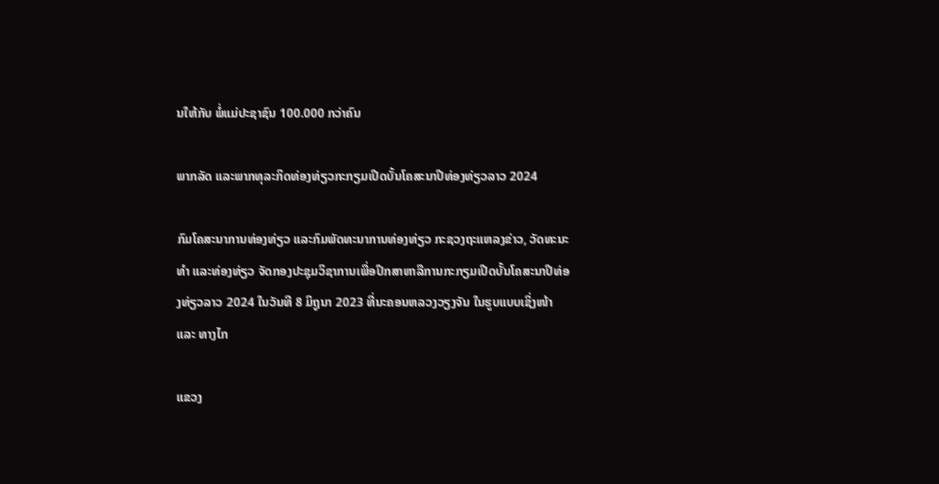ນໃຫ້ກັບ ພໍ່ແມ່ປະຊາຊົນ 100.000 ກວ່າຄົນ

ພາກລັດ ແລະພາກທຸລະກິດທ່ອງທ່ຽວກະກຽມເປີດບັ້ນໂຄສະນາປີທ່ອງທ່ຽວລາວ 2024

ກົມໂຄສະນາການທ່ອງທ່ຽວ ແລະກົມພັດທະນາການທ່ອງທ່ຽວ ກະຊວງຖະແຫລງຂ່າວ, ວັດທະນະທຳ ແລະທ່ອງທ່ຽວ ຈັດກອງປະຊຸມວິຊາການເພື່ອປຶກສາຫາລືການກະກຽມເປີດບັ້ນໂຄສະນາປີທ່ອງທ່ຽວລາວ 2024 ໃນວັນທີ 8 ມິຖູນາ 2023 ທີ່ນະຄອນຫລວງວຽງຈັນ ໃນຮູບແບບເຊິ່ງໜ້າ ແລະ ທາງໄກ

ແຂວງ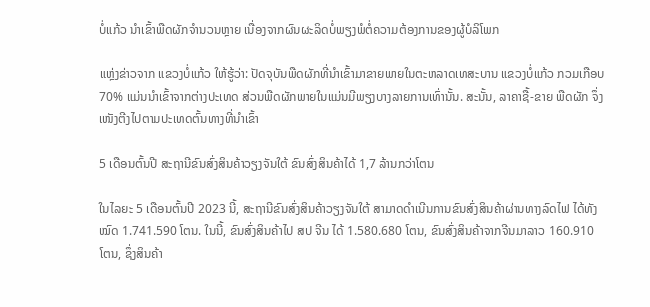ບໍ່ແກ້ວ ນຳເຂົ້າພືດຜັກຈຳນວນຫຼາຍ ເນື່ອງຈາກຜົນຜະລິດບໍ່ພຽງພໍຕໍ່ຄວາມຕ້ອງການຂອງຜູ້ບໍລິໂພກ

ແຫຼ່ງຂ່າວຈາກ ແຂວງບໍ່ແກ້ວ ໃຫ້ຮູ້ວ່າ: ປັດຈຸບັນພືດຜັກທີ່ນໍາເຂົ້າມາຂາຍພາຍໃນຕະຫລາດເທສະບານ ແຂວງບໍ່ແກ້ວ ກວມເກືອບ 70% ແມ່ນນຳເຂົ້າຈາກຕ່າງປະເທດ ສ່ວນພືດຜັກພາຍໃນແມ່ນມີພຽງບາງລາຍການເທົ່ານັ້ນ. ສະນັ້ນ, ລາຄາຊື້-ຂາຍ ພືດຜັກ ຈຶ່ງເໜັງຕີງໄປຕາມປະເທດຕົ້ນທາງທີ່ນຳເຂົ້າ

5 ເດືອນຕົ້ນປີ ສະຖານີຂົນສົ່ງສິນຄ້າວຽງຈັນໃຕ້ ຂົນສົ່ງສິນຄ້າໄດ້ 1,7 ລ້ານກວ່າໂຕນ

ໃນໄລຍະ 5 ເດືອນຕົ້ນປີ 2023 ນີ້, ສະຖານີຂົນສົ່ງສິນຄ້າວຽງຈັນໃຕ້ ສາມາດດຳເນີນການຂົນສົ່ງສິນຄ້າຜ່ານທາງລົດໄຟ ໄດ້ທັງໝົດ 1.741.590 ໂຕນ. ໃນນີ້, ຂົນສົ່ງສິນຄ້າໄປ ສປ ຈີນ ໄດ້ 1.580.680 ໂຕນ, ຂົນສົ່ງສິນຄ້າຈາກຈີນມາລາວ 160.910 ໂຕນ, ຊຶ່ງສິນຄ້າ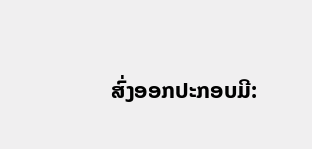ສົ່ງອອກປະກອບມີ: